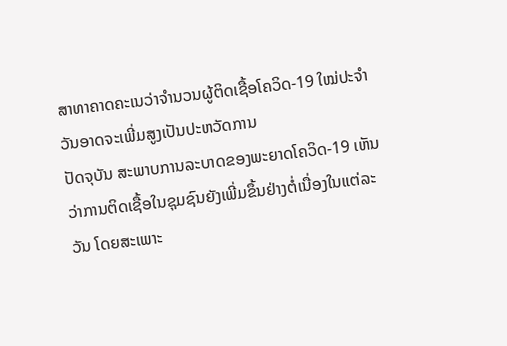ສາທາຄາດຄະເນວ່າຈຳນວນຜູ້ຕິດເຊື້ອໂຄວິດ-19 ໃໝ່ປະຈຳວັນອາດຈະເພີ່ມສູງເປັນປະຫວັດການ
ປັດຈຸບັນ ສະພາບການລະບາດຂອງພະຍາດໂຄວິດ-19 ເຫັນວ່າການຕິດເຊື້ອໃນຊຸມຊົນຍັງເພີ່ມຂຶ້ນຢ່າງຕໍ່ເນື່ອງໃນແຕ່ລະວັນ ໂດຍສະເພາະ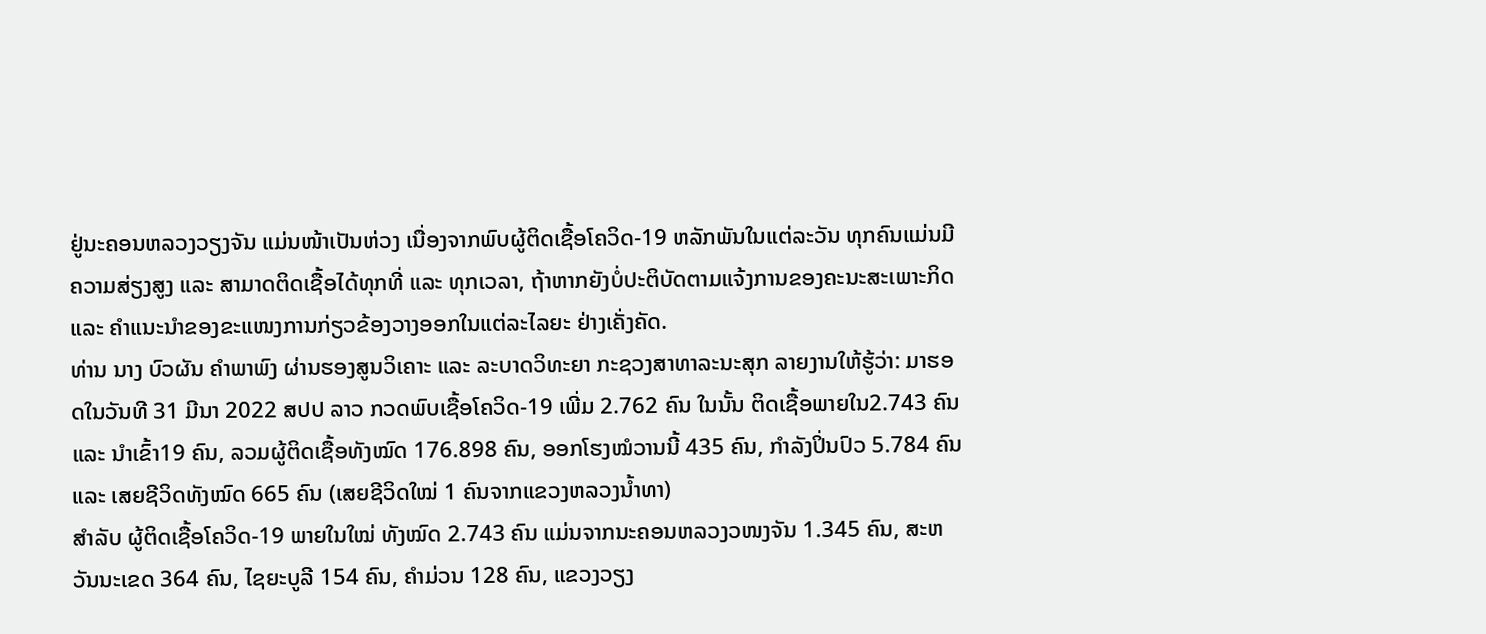ຢູ່ນະຄອນຫລວງວຽງຈັນ ແມ່ນໜ້າເປັນຫ່ວງ ເນື່ອງຈາກພົບຜູ້ຕິດເຊື້ອໂຄວິດ-19 ຫລັກພັນໃນແຕ່ລະວັນ ທຸກຄົນແມ່ນມີຄວາມສ່ຽງສູງ ແລະ ສາມາດຕິດເຊື້ອໄດ້ທຸກທີ່ ແລະ ທຸກເວລາ, ຖ້າຫາກຍັງບໍ່ປະຕິບັດຕາມແຈ້ງການຂອງຄະນະສະເພາະກິດ ແລະ ຄຳແນະນຳຂອງຂະແໜງການກ່ຽວຂ້ອງວາງອອກໃນແຕ່ລະໄລຍະ ຢ່າງເຄັ່ງຄັດ.
ທ່ານ ນາງ ບົວຜັນ ຄໍາພາພົງ ຜ່ານຮອງສູນວິເຄາະ ແລະ ລະບາດວິທະຍາ ກະຊວງສາທາລະນະສຸກ ລາຍງານໃຫ້ຮູ້ວ່າ: ມາຮອດໃນວັນທີ 31 ມີນາ 2022 ສປປ ລາວ ກວດພົບເຊື້ອໂຄວິດ-19 ເພີ່ມ 2.762 ຄົນ ໃນນັ້ນ ຕິດເຊື້ອພາຍໃນ2.743 ຄົນ ແລະ ນໍາເຂົ້າ19 ຄົນ, ລວມຜູ້ຕິດເຊື້ອທັງໝົດ 176.898 ຄົນ, ອອກໂຮງໝໍວານນີ້ 435 ຄົນ, ກຳລັງປິ່ນປົວ 5.784 ຄົນ ແລະ ເສຍຊີວິດທັງໝົດ 665 ຄົນ (ເສຍຊີວິດໃໝ່ 1 ຄົນຈາກແຂວງຫລວງນ້ຳທາ)
ສຳລັບ ຜູ້ຕິດເຊື້ອໂຄວິດ-19 ພາຍໃນໃໝ່ ທັງໝົດ 2.743 ຄົນ ແມ່ນຈາກນະຄອນຫລວງວໜງຈັນ 1.345 ຄົນ, ສະຫວັນນະເຂດ 364 ຄົນ, ໄຊຍະບູລີ 154 ຄົນ, ຄໍາມ່ວນ 128 ຄົນ, ແຂວງວຽງ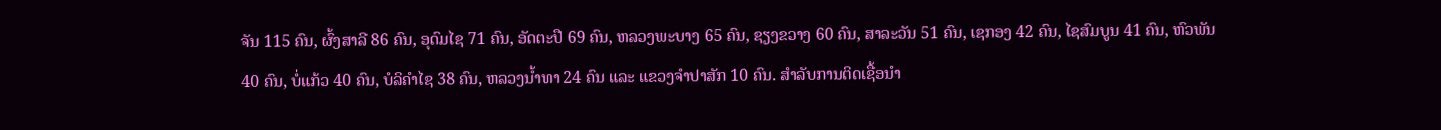ຈັນ 115 ຄົນ, ຜົ້ງສາລີ 86 ຄົນ, ອຸດົມໄຊ 71 ຄົນ, ອັດຕະປື 69 ຄົນ, ຫລວງພະບາງ 65 ຄົນ, ຊຽງຂວາງ 60 ຄົນ, ສາລະວັນ 51 ຄົນ, ເຊກອງ 42 ຄົນ, ໄຊສົມບູນ 41 ຄົນ, ຫົວພັນ 40 ຄົນ, ບໍ່ແກ້ວ 40 ຄົນ, ບໍລິຄຳໄຊ 38 ຄົນ, ຫລວງນ້ຳທາ 24 ຄົນ ແລະ ແຂວງຈຳປາສັກ 10 ຄົນ. ສໍາລັບການຕິດເຊື້ອນໍາ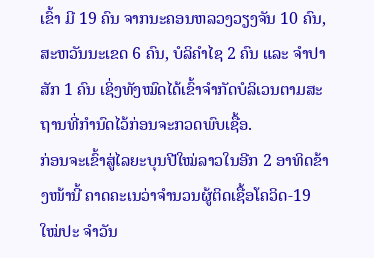ເຂົ້າ ມີ 19 ຄົນ ຈາກນະຄອນຫລວງວຽງຈັນ 10 ຄົນ, ສະຫວັນນະເຂດ 6 ຄົນ, ບໍລິຄຳໄຊ 2 ຄົນ ແລະ ຈໍາປາສັກ 1 ຄົນ ເຊິ່ງທັງໝົດໄດ້ເຂົ້າຈໍາກັດບໍລິເວນຕາມສະຖານທີ່ກຳນົດໄວ້ກ່ອນຈະກວດພົບເຊື້ອ.
ກ່ອນຈະເຂົ້າສູ່ໄລຍະບຸນປີໃໝ່ລາວໃນອີກ 2 ອາທິດຂ້າງໜ້ານີ້ ຄາດຄະເນວ່າຈຳນວນຜູ້ຕິດເຊື້ອໂຄວິດ-19 ໃໝ່ປະ ຈຳວັນ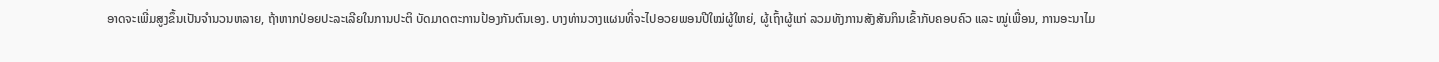ອາດຈະເພີ່ມສູງຂຶ້ນເປັນຈຳນວນຫລາຍ, ຖ້າຫາກປ່ອຍປະລະເລີຍໃນການປະຕິ ບັດມາດຕະການປ້ອງກັນຕົນເອງ. ບາງທ່ານວາງແຜນທີ່ຈະໄປອວຍພອນປີໃໝ່ຜູ້ໃຫຍ່, ຜູ້ເຖົ້າຜູ້ແກ່ ລວມທັງການສັງສັນກິນເຂົ້າກັບຄອບຄົວ ແລະ ໝູ່ເພື່ອນ, ການອະນາໄມ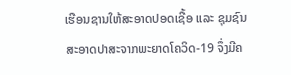ເຮືອນຊານໃຫ້ສະອາດປອດເຊື້ອ ແລະ ຊຸມຊົນສະອາດປາສະຈາກພະຍາດໂຄວິດ-19 ຈຶ່ງມີຄ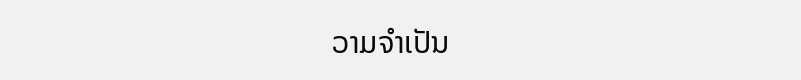ວາມຈຳເປັນ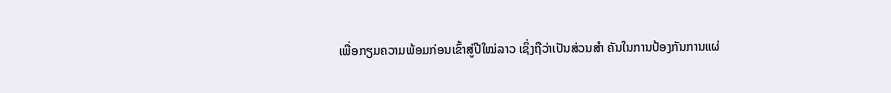ເພື່ອກຽມຄວາມພ້ອມກ່ອນເຂົ້າສູ່ປີໃໝ່ລາວ ເຊິ່ງຖືວ່າເປັນສ່ວນສຳ ຄັນໃນການປ້ອງກັນການແຜ່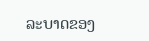ລະບາດຂອງ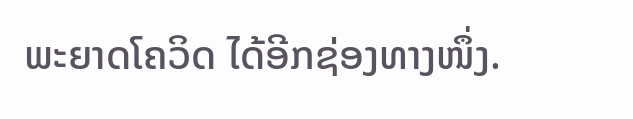ພະຍາດໂຄວິດ ໄດ້ອີກຊ່ອງທາງໜຶ່ງ.